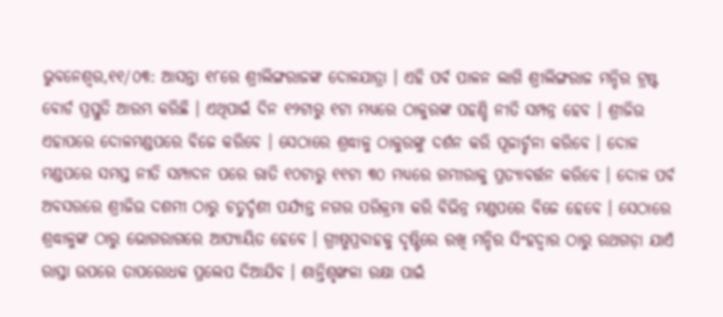ଭୁବନେଶ୍ୱର,୧୧/୦୩: ଆସନ୍ତା ୧୮ରେ ଶ୍ରୀଲିଙ୍ଗରାଜଙ୍କ ଦୋଳଯାତ୍ରା । ଏହି ପର୍ବ ପାଳନ ଲାଗି ଶ୍ରୀଲିଙ୍ଗରାଜ ମନ୍ଦିର ଟ୍ରଷ୍ଟ ବୋର୍ଡ ପ୍ରସ୍ତୁତି ଆରମ୍ଭ କରିଛି । ଏଥିପାଇଁ ଦିନ ୧୨ଟାରୁ ୧ଟା ମଧ୍ୟରେ ଠାକୁରଙ୍କ ପହଣ୍ଡି ନୀତି ସମ୍ପନ୍ନ ହେବ । ଶ୍ରୀଜିଉ ଏହାପରେ ଦୋଳମଣ୍ଡପରେ ବିଜେ କରିବେ । ସେଠାରେ ଶ୍ରଦ୍ଧାଳୁ ଠାକୁରଙ୍କୁ ଦର୍ଶନ କରି ପୂଜାର୍ଚ୍ଚନା କରିବେ । ଦୋଳ ମଣ୍ଡପରେ ସମସ୍ତ ନୀତି ସମ୍ପାଦନ ପରେ ରାତି ୧୦ଟାରୁ ୧୧ଟା ୩୦ ମଧ୍ୟରେ ଗମ୍ଭୀରାକୁ ପ୍ରତ୍ୟାବର୍ତ୍ତନ କରିବେ । ଦୋଳ ପର୍ବ ଅବସରରେ ଶ୍ରୀଜିଉ ଦଶମୀ ଠାରୁ ଚତୁର୍ଦ୍ଦଶୀ ପର୍ଯ୍ୟନ୍ତ ନଗର ପରିକ୍ରମା କରି ବିଭିନ୍ନ ମଣ୍ଡପରେ ବିଜେ ହେବେ । ସେଠାରେ ଶ୍ରଦ୍ଧାଳୁଙ୍କ ଠାରୁ ଭୋଗରାଗରେ ଆପ୍ୟାୟିତ ହେବେ । ଗ୍ରୀଷ୍ମପ୍ରବାହକୁ ଦୃଷ୍ଟିରେ ରଖି ମନ୍ଦିର ସିଂହଦ୍ୱାର ଠାରୁ ରଥଗଡ଼ା ଯାଏଁ ରାସ୍ତା ଉପରେ ତାପରୋଧକ ପ୍ରଲେପ ଦିଆଯିବ । ଶାନ୍ତିଶୃଙ୍ଖଳା ରକ୍ଷା ପାଇଁ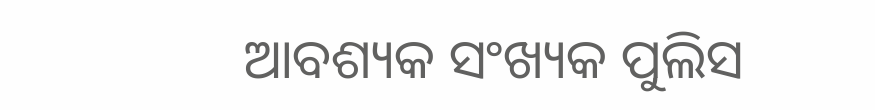ଆବଶ୍ୟକ ସଂଖ୍ୟକ ପୁଲିସ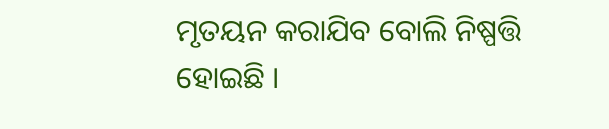ମୃତୟନ କରାଯିବ ବୋଲି ନିଷ୍ପତ୍ତି ହୋଇଛି ।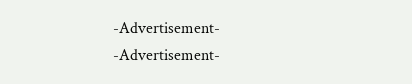-Advertisement-
-Advertisement-